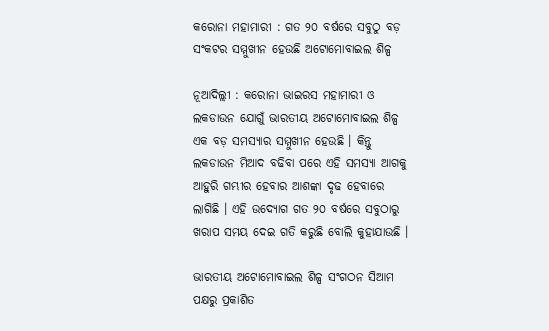କରୋନା ମହାମାରୀ : ଗତ ୨୦ ବର୍ଷରେ ସବୁଠୁ ବଡ଼ ସଂକଟର ସମ୍ମୁଖୀନ ହେଉଛି ଅଟୋମୋବାଇଲ ଶିଳ୍ପ

ନୂଆଦିଲ୍ଲୀ : କରୋନା ଭାଇରସ ମହାମାରୀ ଓ ଲକଡାଉନ ଯୋଗୁଁ ଭାରତୀୟ ଅଟୋମୋବାଇଲ ଶିଳ୍ପ ଏକ ବଡ଼ ସମସ୍ୟାର ସମ୍ମୁଖୀନ ହେଉଛି । କିନ୍ତୁ ଲକଡାଉନ ମିଆଦ ବଢିବା ପରେ ଏହି ସମସ୍ୟା ଆଗକୁ ଆହୁରି ଗମ୍ଭୀର ହେବାର ଆଶଙ୍କା ଦୃଢ ହେବାରେ ଲାଗିଛି । ଏହି ଉଦ୍ୟୋଗ ଗତ ୨୦ ବର୍ଷରେ ସବୁଠାରୁ ଖରାପ ସମୟ ଦେଇ ଗତି କରୁଛି ବୋଲି କୁହାଯାଉଛି ।

ଭାରତୀୟ ଅଟୋମୋବାଇଲ ଶିଳ୍ପ ସଂଗଠନ ସିଆମ ପକ୍ଷରୁ ପ୍ରକାଶିତ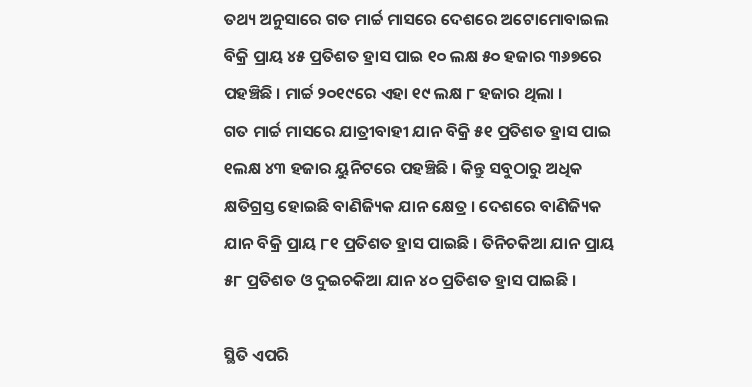ତଥ୍ୟ ଅନୁସାରେ ଗତ ମାର୍ଚ୍ଚ ମାସରେ ଦେଶରେ ଅଟୋମୋବାଇଲ ବିକ୍ରି ପ୍ରାୟ ୪୫ ପ୍ରତିଶତ ହ୍ରାସ ପାଇ ୧୦ ଲକ୍ଷ ୫୦ ହଜାର ୩୬୭ରେ ପହଞ୍ଚିଛି । ମାର୍ଚ୍ଚ ୨୦୧୯ରେ ଏହା ୧୯ ଲକ୍ଷ ୮ ହଜାର ଥିଲା ।
ଗତ ମାର୍ଚ୍ଚ ମାସରେ ଯାତ୍ରୀବାହୀ ଯାନ ବିକ୍ରି ୫୧ ପ୍ରତିଶତ ହ୍ରାସ ପାଇ ୧ଲକ୍ଷ ୪୩ ହଜାର ୟୁନିଟରେ ପହଞ୍ଚିଛି । କିନ୍ତୁ ସବୁଠାରୁ ଅଧିକ କ୍ଷତିଗ୍ରସ୍ତ ହୋଇଛି ବାଣିଜ୍ୟିକ ଯାନ କ୍ଷେତ୍ର । ଦେଶରେ ବାଣିଜ୍ୟିକ ଯାନ ବିକ୍ରି ପ୍ରାୟ ୮୧ ପ୍ରତିଶତ ହ୍ରାସ ପାଇଛି । ତିନିଚକିଆ ଯାନ ପ୍ରାୟ ୫୮ ପ୍ରତିଶତ ଓ ଦୁଇଚକିଆ ଯାନ ୪୦ ପ୍ରତିଶତ ହ୍ରାସ ପାଇଛି ।

ସ୍ଥିତି ଏପରି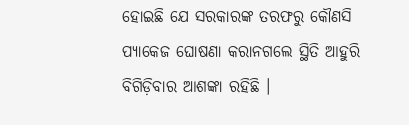ହୋଇଛି ଯେ ସରକାରଙ୍କ ତରଫରୁ କୌଣସି  ପ୍ୟାକେଜ ଘୋଷଣା କରାନଗଲେ ସ୍ଥିତି ଆହୁରି ବିଗିଡ଼ିବାର ଆଶଙ୍କା ରହିଛି ।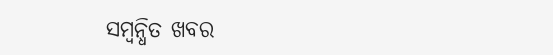ସମ୍ବନ୍ଧିତ ଖବର